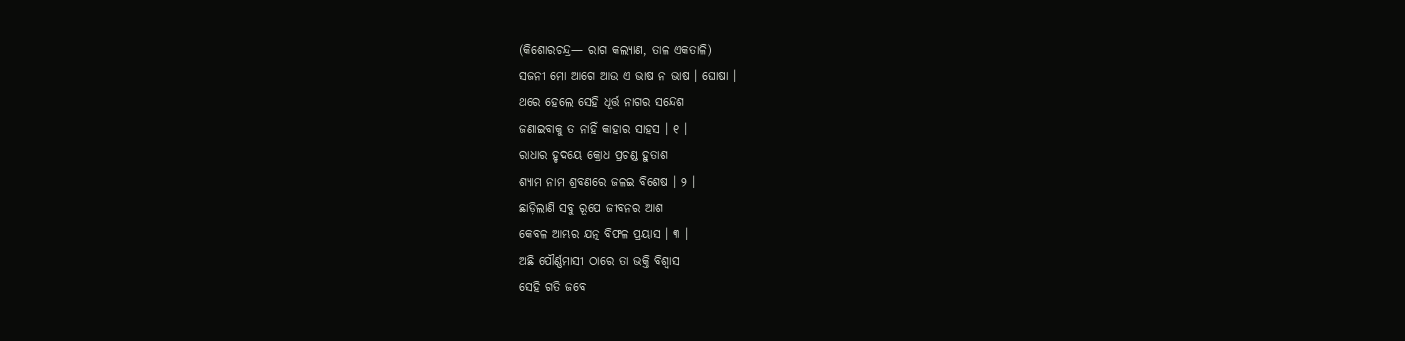(କିଶୋରଚନ୍ଦ୍ର— ରାଗ କଲ୍ୟାଣ, ତାଳ ଏକତାଳି)
ସଜନୀ ମୋ ଆଗେ ଆଉ ଏ ଭାଷ ନ ଭାଷ । ଘୋଷା ।
ଥରେ ହେଲେ ସେହି ଧୂର୍ତ୍ତ ନାଗର ସନ୍ଦେଶ
ଜଣାଇବାକୁ ତ ନାହିଁ କାହାର ସାହସ । ୧ ।
ରାଧାର ହୃଦୟେ କ୍ରୋଧ ପ୍ରଚଣ୍ଡ ହୁତାଶ
ଶ୍ୟାମ ନାମ ଶ୍ରବଣରେ ଜଳଇ ବିଶେଷ । ୨ ।
ଛାଡ଼ିଲାଣି ସବୁ ରୂପେ ଜୀବନର ଆଶ
କେବଳ ଆମ୍ଭର ଯତ୍ନ ବିଫଳ ପ୍ରୟାସ । ୩ ।
ଅଛି ପୌର୍ଣ୍ଣମାସୀ ଠାରେ ତା ଭକ୍ତି ବିଶ୍ୱାସ
ସେହି ଗତି ଜବେ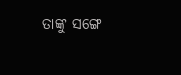ତାଙ୍କୁ ସଙ୍ଗେ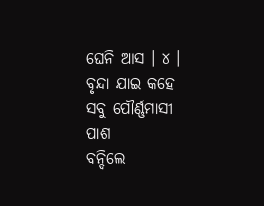ଘେନି ଆସ । ୪ ।
ବୃନ୍ଦା ଯାଇ କହେ ସବୁ ପୌର୍ଣ୍ଣମାସୀ ପାଶ
ବନ୍ଦିଲେ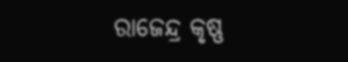ରାଜେନ୍ଦ୍ର କୃଷ୍ଣ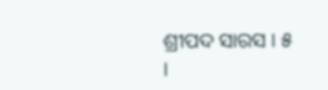ଶ୍ରୀପଦ ସାରସ । ୫ ।